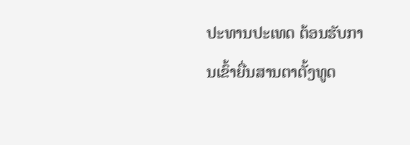ປະທານປະເທດ ຕ້ອນຮັບການເຂົ້າຍື່ນສານຕາຕັ້ງທູດ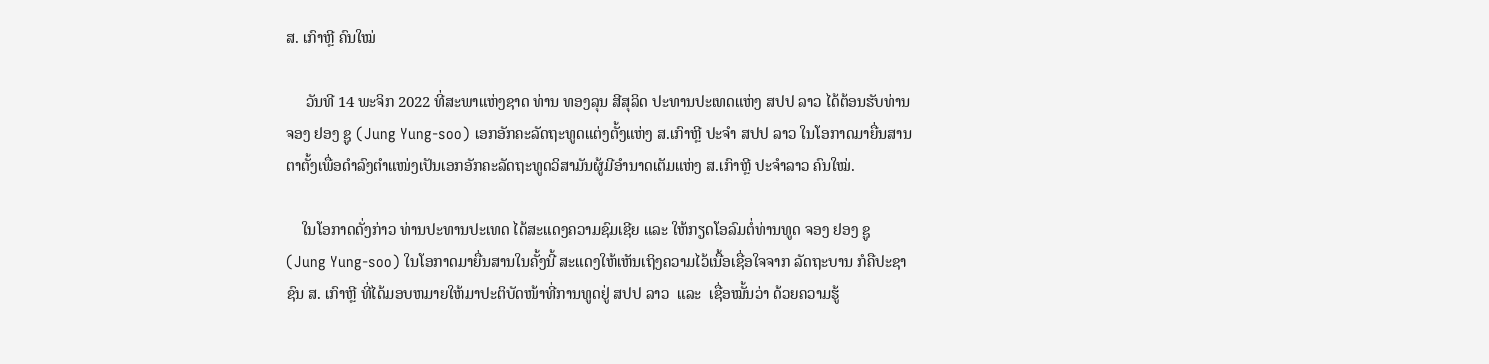ສ. ເກົາຫຼີ ຄົນໃໝ່

     ວັນທີ 14 ພະຈິກ 2022 ທີ່ສະພາແຫ່ງຊາດ ທ່ານ ທອງລຸນ ສີສຸລິດ ປະທານປະເທດແຫ່ງ ສປປ ລາວ ໄດ້ຕ້ອນຮັບທ່ານ ຈອງ ຢອງ ຊູ (Jung Yung-soo) ເອກອັກຄະລັດຖະທູດແຕ່ງຕັ້ງແຫ່ງ ສ.ເກົາຫຼີ ປະຈໍາ ສປປ ລາວ ໃນໂອກາດມາຍື່ນສານຕາຕັ້ງເພື່ອດຳລົງຕຳແໜ່ງເປັນເອກອັກຄະລັດຖະທູດວິສາມັນຜູ້ມີອຳນາດເຕັມແຫ່ງ ສ.ເກົາຫຼີ ປະຈຳລາວ ຄົນໃໝ່.

    ໃນໂອກາດດັ່ງກ່າວ ທ່ານປະທານປະເທດ ໄດ້ສະແດງຄວາມຊົມເຊີຍ ແລະ ໃຫ້ກຽດໂອລົມຕໍ່ທ່ານທູດ ຈອງ ຢອງ ຊູ (Jung Yung-soo) ໃນໂອກາດມາຍື່ນສານໃນຄັ້ງນີ້ ສະແດງໃຫ້ເຫັນເຖິງຄວາມໄວ້ເນື້ອເຊື່ອໃຈຈາກ ລັດຖະບານ ກໍຄືປະຊາຊົນ ສ. ເກົາຫຼີ ທີ່ໄດ້ມອບຫມາຍໃຫ້ມາປະຕິບັດໜ້າທີ່ການທູດຢູ່ ສປປ ລາວ  ແລະ  ເຊື່ອໝັ້ນວ່າ ດ້ວຍຄວາມຮູ້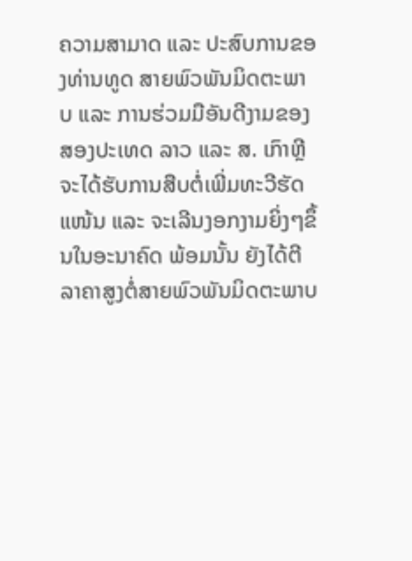ຄວາມສາມາດ ແລະ ປະສົບການຂອງທ່ານທູດ ສາຍພົວພັນມິດຕະພາບ ແລະ ການຮ່ວມມືອັນດີງາມຂອງສອງປະເທດ ລາວ ແລະ ສ. ເກົາຫຼີ ຈະໄດ້ຮັບການສືບຕໍ່ເພີ່ມທະວີຮັດແໜ້ນ ແລະ ຈະເລີນງອກງາມຍິ່ງໆຂຶ້ນໃນອະນາຄົດ ພ້ອມນັ້ນ ຍັງໄດ້ຕີລາຄາສູງຕໍ່ສາຍພົວພັນມິດຕະພາບ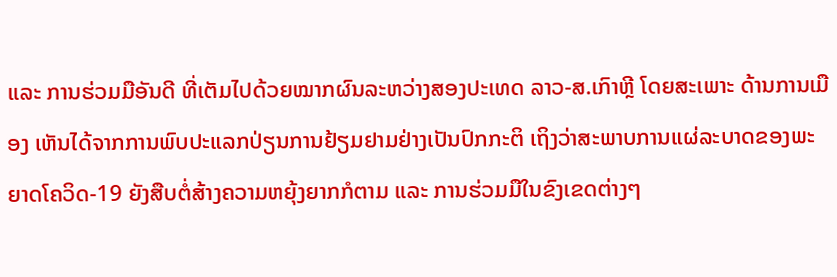ແລະ ການຮ່ວມມືອັນດີ ທີ່ເຕັມໄປດ້ວຍໝາກຜົນລະຫວ່າງສອງປະເທດ ລາວ-ສ.ເກົາຫຼີ ໂດຍສະເພາະ ດ້ານການເມືອງ ເຫັນໄດ້ຈາກການພົບປະແລກປ່ຽນການຢ້ຽມຢາມຢ່າງເປັນປົກກະຕິ ເຖິງວ່າສະພາບການແຜ່ລະບາດຂອງພະຍາດໂຄວິດ-19 ຍັງສືບຕໍ່ສ້າງຄວາມຫຍຸ້ງຍາກກໍຕາມ ແລະ ການຮ່ວມມືໃນຂົງເຂດຕ່າງໆ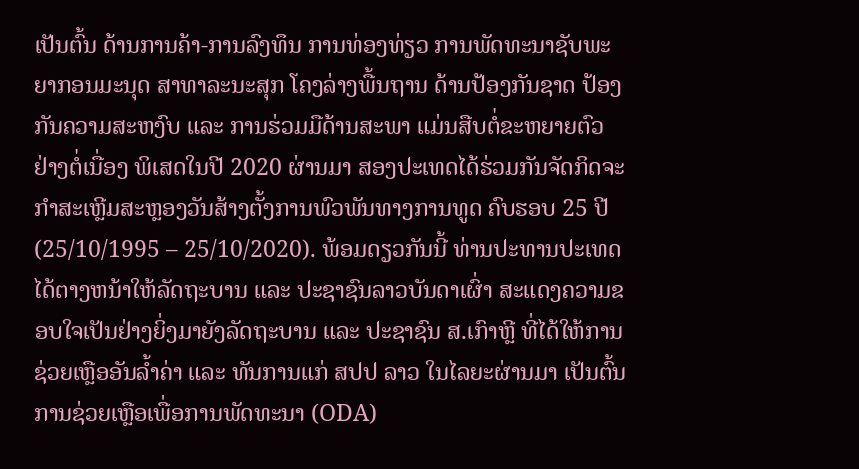ເປັນຕົ້ນ ດ້ານການຄ້າ-ການລົງທຶນ ການທ່ອງທ່ຽວ ການພັດທະນາຊັບພະຍາກອນມະນຸດ ສາທາລະນະສຸກ ໂຄງລ່າງພື້ນຖານ ດ້ານປ້ອງກັນຊາດ ປ້ອງກັນຄວາມສະຫງົບ ແລະ ການຮ່ວມມືດ້ານສະພາ ແມ່ນສືບຕໍ່ຂະຫຍາຍຕົວຢ່າງຕໍ່ເນື່ອງ ພິເສດໃນປີ 2020 ຜ່ານມາ ສອງປະເທດໄດ້ຮ່ວມກັນຈັດກິດຈະກໍາສະເຫຼີມສະຫຼອງວັນສ້າງຕັ້ງການພົວພັນທາງການທູດ ຄົບຮອບ 25 ປີ (25/10/1995 – 25/10/2020). ພ້ອມດຽວກັນນີ້ ທ່ານປະທານປະເທດ ໄດ້ຕາງຫນ້າໃຫ້ລັດຖະບານ ແລະ ປະຊາຊົນລາວບັນດາເຜົ່າ ສະແດງຄວາມຂອບໃຈເປັນຢ່າງຍິ່ງມາຍັງລັດຖະບານ ແລະ ປະຊາຊົນ ສ.ເກົາຫຼີ ທີ່ໄດ້ໃຫ້ການຊ່ວຍເຫຼືອອັນລ້ຳຄ່າ ແລະ ທັນການແກ່ ສປປ ລາວ ໃນໄລຍະຜ່ານມາ ເປັນຕົ້ນການຊ່ວຍເຫຼືອເພື່ອການພັດທະນາ (ODA)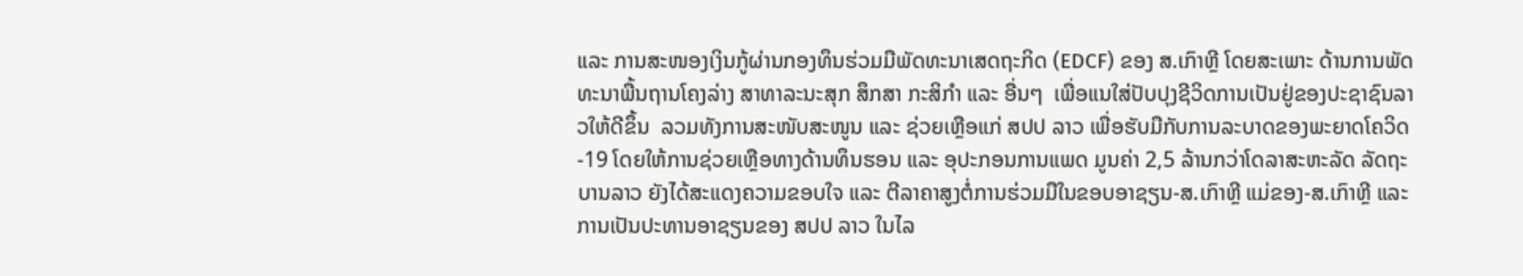ແລະ ການສະໜອງເງິນກູ້ຜ່ານກອງທຶນຮ່ວມມືພັດທະນາເສດຖະກິດ (EDCF) ຂອງ ສ.ເກົາຫຼີ ໂດຍສະເພາະ ດ້ານການພັດທະນາພື້ນຖານໂຄງລ່າງ ສາທາລະນະສຸກ ສຶກສາ ກະສິກຳ ແລະ ອື່ນໆ  ເພື່ອແນໃສ່ປັບປຸງຊີວິດການເປັນຢູ່ຂອງປະຊາຊົນລາວໃຫ້ດີຂຶ້ນ  ລວມທັງການສະໜັບສະໜູນ ແລະ ຊ່ວຍເຫຼືອແກ່ ສປປ ລາວ ເພື່ອຮັບມືກັບການລະບາດຂອງພະຍາດໂຄວິດ-19 ໂດຍໃຫ້ການຊ່ວຍເຫຼືອທາງດ້ານທຶນຮອນ ແລະ ອຸປະກອນການແພດ ມູນຄ່າ 2,5 ລ້ານກວ່າໂດລາສະຫະລັດ ລັດຖະບານລາວ ຍັງໄດ້ສະແດງຄວາມຂອບໃຈ ແລະ ຕີລາຄາສູງຕໍ່ການຮ່ວມມືໃນຂອບອາຊຽນ-ສ.ເກົາຫຼີ ແມ່ຂອງ-ສ.ເກົາຫຼີ ແລະ ການເປັນປະທານອາຊຽນຂອງ ສປປ ລາວ ໃນໄລ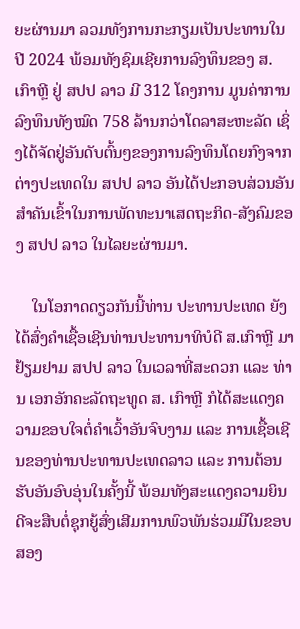ຍະຜ່ານມາ ລວມທັງການກະກຽມເປັນປະທານໃນປີ 2024 ພ້ອມທັງຊົມເຊີຍການລົງທຶນຂອງ ສ. ເກົາຫຼີ ຢູ່ ສປປ ລາວ ມີ 312 ໂຄງການ ມູນຄ່າການລົງທຶນທັງໝົດ 758 ລ້ານກວ່າໂດລາສະຫະລັດ ເຊິ່ງໄດ້ຈັດຢູ່ອັນດັບຕົ້ນໆຂອງການລົງທຶນໂດຍກົງຈາກຕ່າງປະເທດໃນ ສປປ ລາວ ອັນໄດ້ປະກອບສ່ວນອັນສໍາຄັນເຂົ້າໃນການພັດທະນາເສດຖະກິດ-ສັງຄົມຂອງ ສປປ ລາວ ໃນໄລຍະຜ່ານມາ.

    ໃນໂອກາດດຽວກັນນີ້ທ່ານ ປະທານປະເທດ ຍັງໄດ້ສົ່ງຄຳເຊື້ອເຊີນທ່ານປະທານາທິບໍດີ ສ.ເກົາຫຼີ ມາຢ້ຽມຢາມ ສປປ ລາວ ໃນເວລາທີ່ສະດວກ ແລະ ທ່ານ ເອກອັກຄະລັດຖະທູດ ສ. ເກົາຫຼີ ກໍໄດ້ສະແດງຄວາມຂອບໃຈຕໍ່ຄໍາເວົ້າອັນຈົບງາມ ແລະ ການເຊື້ອເຊີນຂອງທ່ານປະທານປະເທດລາວ ແລະ ການຕ້ອນຮັບອັນອົບອຸ່ນໃນຄັ້ງນີ້ ພ້ອມທັງສະແດງຄວາມຍິນດີຈະສືບຕໍ່ຊຸກຍູ້ສົ່ງເສີມການພົວພັນຮ່ວມມືໃນຂອບສອງ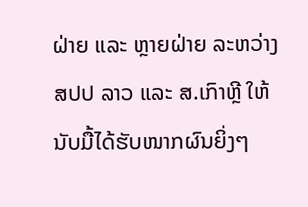ຝ່າຍ ແລະ ຫຼາຍຝ່າຍ ລະຫວ່າງ ສປປ ລາວ ແລະ ສ.ເກົາຫຼີ ໃຫ້ນັບມື້ໄດ້ຮັບໜາກຜົນຍິ່ງໆ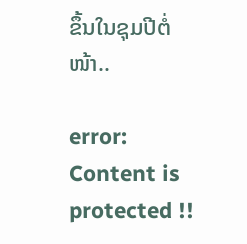ຂຶ້ນໃນຊຸມປີຕໍ່ໜ້າ..

error: Content is protected !!